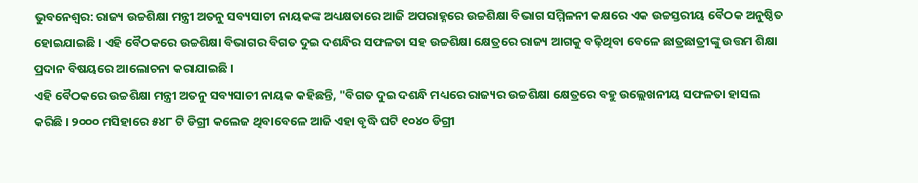ଭୁବନେଶ୍ବର: ରାଜ୍ୟ ଉଚ୍ଚଶିକ୍ଷା ମନ୍ତ୍ରୀ ଅତନୁ ସବ୍ୟସାଚୀ ନାୟକଙ୍କ ଅଧ୍ୟକ୍ଷତାରେ ଆଜି ଅପରାହ୍ନରେ ଉଚ୍ଚଶିକ୍ଷା ବିଭାଗ ସମ୍ମିଳନୀ କକ୍ଷରେ ଏକ ଉଚ୍ଚସ୍ତରୀୟ ବୈଠକ ଅନୁଷ୍ଠିତ ହୋଇଯାଇଛି । ଏହି ବୈଠକରେ ଉଚ୍ଚଶିକ୍ଷା ବିଭାଗର ବିଗତ ଦୁଇ ଦଶନ୍ଧିର ସଫଳତା ସହ ଉଚ୍ଚଶିକ୍ଷା କ୍ଷେତ୍ରରେ ରାଜ୍ୟ ଆଗକୁ ବଢ଼ିଥିବା ବେଳେ ଛାତ୍ରଛାତ୍ରୀଙ୍କୁ ଉତ୍ତମ ଶିକ୍ଷା ପ୍ରଦାନ ବିଷୟରେ ଆଲୋଚନା କରାଯାଇଛି ।
ଏହି ବୈଠକରେ ଉଚ୍ଚଶିକ୍ଷା ମନ୍ତ୍ରୀ ଅତନୁ ସବ୍ୟସାଚୀ ନାୟକ କହିଛନ୍ତି, "ବିଗତ ଦୁଇ ଦଶନ୍ଧି ମଧ୍ୟରେ ରାଜ୍ୟର ଉଚ୍ଚଶିକ୍ଷା କ୍ଷେତ୍ରରେ ବହୁ ଉଲ୍ଲେଖନୀୟ ସଫଳତା ହାସଲ କରିଛି । ୨୦୦୦ ମସିହାରେ ୫୪୮ ଟି ଡିଗ୍ରୀ କଲେଜ ଥିବାବେଳେ ଆଜି ଏହା ବୃଦ୍ଧି ଘଟି ୧୦୪୦ ଡିଗ୍ରୀ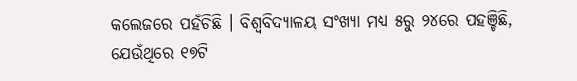କଲେଜରେ ପହଁଚିଛି । ବିଶ୍ୱବିଦ୍ୟାଳୟ ସଂଖ୍ୟା ମଧ୍ୟ ୫ରୁ ୨୪ରେ ପହଞ୍ଚିଛି, ଯେଉଁଥିରେ ୧୭ଟି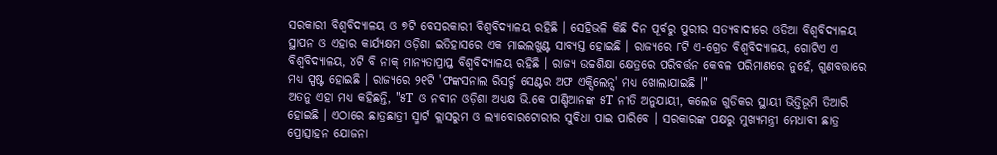ସରକାରୀ ବିଶ୍ୱବିଦ୍ୟାଳୟ ଓ ୭ଟି ବେସରକାରୀ ବିଶ୍ୱବିଦ୍ୟାଳୟ ରହିଛି । ସେହିଭଳି କିଛି ଦିନ ପୂର୍ବରୁ ପୁରୀର ସତ୍ୟବାଦୀରେ ଓଡିଆ ବିଶ୍ୱବିଦ୍ୟାଳୟ ସ୍ଥାପନ ଓ ଏହାର କାର୍ଯ୍ୟକ୍ଷମ ଓଡ଼ିଶା ଇତିହାସରେ ଏକ ମାଇଲଖୁଣ୍ଟ ସାବ୍ୟସ୍ତ ହୋଇଛି । ରାଜ୍ୟରେ ୮ଟି ଏ-ଗ୍ରେଡ ବିଶ୍ୱବିଦ୍ୟାଳୟ, ଗୋଟିଏ ଏ ବିଶ୍ୱବିଦ୍ୟାଳୟ, ୪ଟି ବି ନାକ୍ ମାନ୍ୟତାପ୍ରାପ୍ତ ବିଶ୍ୱବିଦ୍ୟାଳୟ ରହିଛି । ରାଜ୍ୟ ଉଚ୍ଚଶିକ୍ଷା କ୍ଷେତ୍ରରେ ପରିବର୍ତ୍ତନ କେବଳ ପରିମାଣରେ ନୁହେଁ, ଗୁଣବତ୍ତାରେ ମଧ୍ୟ ସ୍ପଷ୍ଟ ହୋଇଛି । ରାଜ୍ୟରେ ୨୧ଟି 'ଫଙ୍କସନାଲ ରିସର୍ଚ୍ଚ ସେଣ୍ଟର ଅଫ ଏକ୍ସିଲେନ୍ସ' ମଧ୍ୟ ଖୋଲାଯାଇଛି ।"
ଅତନୁ ଏହା ମଧ୍ୟ କହିଛନ୍ତି, "୫T ଓ ନବୀନ ଓଡ଼ିଶା ଅଧ୍ୟକ୍ଷ ଭି.କେ ପାଣ୍ଡିଆନଙ୍କ ୫T ନୀତି ଅନୁଯାୟୀ, କଲେଜ ଗୁଡିକର ସ୍ଥାୟୀ ଭିତ୍ତିଭୂମି ତିଆରି ହୋଇଛି । ଏଠାରେ ଛାତ୍ରଛାତ୍ରୀ ସ୍ମାର୍ଟ କ୍ଲାସରୁମ ଓ ଲ୍ୟାବୋରଟୋରୀର ସୁବିଧା ପାଇ ପାରିବେ । ସରକାରଙ୍କ ପକ୍ଷରୁ ମୁଖ୍ୟମନ୍ତ୍ରୀ ମେଧାବୀ ଛାତ୍ର ପ୍ରୋତ୍ସାହନ ଯୋଜନା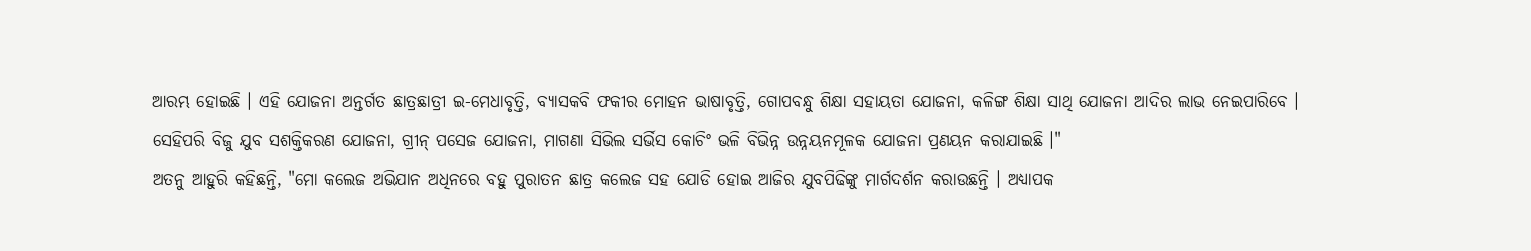ଆରମ୍ଭ ହୋଇଛି । ଏହି ଯୋଜନା ଅନ୍ତର୍ଗତ ଛାତ୍ରଛାତ୍ରୀ ଇ-ମେଧାବୃତ୍ତି, ବ୍ୟାସକବି ଫକୀର ମୋହନ ଭାଷାବୃତ୍ତି, ଗୋପବନ୍ଧୁ ଶିକ୍ଷା ସହାୟତା ଯୋଜନା, କଳିଙ୍ଗ ଶିକ୍ଷା ସାଥି ଯୋଜନା ଆଦିର ଲାଭ ନେଇପାରିବେ । ସେହିପରି ବିଜୁ ଯୁବ ସଶକ୍ତିକରଣ ଯୋଜନା, ଗ୍ରୀନ୍ ପସେଜ ଯୋଜନା, ମାଗଣା ସିଭିଲ ସର୍ଭିସ କୋଚିଂ ଭଳି ବିଭିନ୍ନ ଉନ୍ନୟନମୂଳକ ଯୋଜନା ପ୍ରଣୟନ କରାଯାଇଛି ।"
ଅତନୁ ଆହୁରି କହିଛନ୍ତି, "ମୋ କଲେଜ ଅଭିଯାନ ଅଧିନରେ ବହୁ ପୁରାତନ ଛାତ୍ର କଲେଜ ସହ ଯୋଡି ହୋଇ ଆଜିର ଯୁବପିଢିଙ୍କୁ ମାର୍ଗଦର୍ଶନ କରାଉଛନ୍ତି । ଅଧ୍ୟାପକ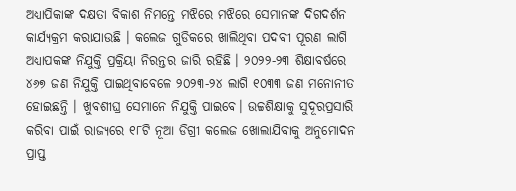ଅଧ୍ୟାପିକାଙ୍କ ଦକ୍ଷତା ବିକାଶ ନିମନ୍ତେ ମଝିରେ ମଝିରେ ସେମାନଙ୍କ ଦିଗଦର୍ଶନ କାର୍ଯ୍ୟକ୍ରମ କରାଯାଉଛି । କଲେଜ ଗୁଡିକରେ ଖାଲିଥିବା ପଦବୀ ପୂରଣ ଲାଗି ଅଧ୍ୟାପକଙ୍କ ନିଯୁକ୍ତି ପ୍ରକ୍ରିୟା ନିରନ୍ତର ଜାରି ରହିଛି । ୨୦୨୨-୨୩ ଶିକ୍ଷାବର୍ଷରେ ୪୬୭ ଜଣ ନିଯୁକ୍ତି ପାଇଥିବାବେଳେ ୨୦୨୩-୨୪ ଲାଗି ୧୦୩୩ ଜଣ ମନୋନୀତ ହୋଇଛନ୍ତି । ଖୁବଶୀଘ୍ର ସେମାନେ ନିଯୁକ୍ତି ପାଇବେ। ଉଚ୍ଚଶିକ୍ଷାକୁ ସୁଦୂରପ୍ରସାରି କରିବା ପାଇଁ ରାଜ୍ୟରେ ୧୮ଟି ନୂଆ ଡିଗ୍ରୀ କଲେଜ ଖୋଲାଯିବାକୁ ଅନୁମୋଦନ ପ୍ରାପ୍ତ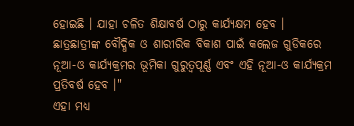ହୋଇଛି । ଯାହା ଚଳିତ ଶିକ୍ଷାବର୍ଷ ଠାରୁ କାର୍ଯ୍ୟକ୍ଷମ ହେବ । ଛାତ୍ରଛାତ୍ରୀଙ୍କ ବୌଦ୍ଧିକ ଓ ଶାରୀରିକ ବିକାଶ ପାଇଁ କଲେଜ ଗୁଡିକରେ ନୂଆ-ଓ କାର୍ଯ୍ୟକ୍ରମର ଭୂମିକା ଗୁରୁତ୍ୱପୂର୍ଣ୍ଣ ଏବଂ ଏହି ନୂଆ-ଓ କାର୍ଯ୍ୟକ୍ରମ ପ୍ରତିବର୍ଷ ହେବ ।"
ଏହା ମଧ୍ୟ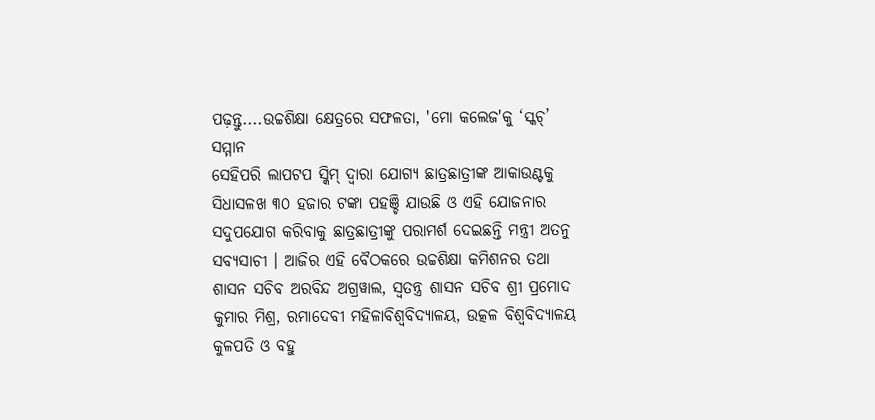ପଢ଼ନ୍ତୁ....ଉଚ୍ଚଶିକ୍ଷା କ୍ଷେତ୍ରରେ ସଫଳତା, 'ମୋ କଲେଜ'କୁ ‘ସ୍କଚ୍’ ସମ୍ମାନ
ସେହିପରି ଲାପଟପ ସ୍କିମ୍ ଦ୍ୱାରା ଯୋଗ୍ୟ ଛାତ୍ରଛାତ୍ରୀଙ୍କ ଆକାଉଣ୍ଟକୁ ସିଧାସଳଖ ୩୦ ହଜାର ଟଙ୍କା ପହଞ୍ଚି ଯାଉଛି ଓ ଏହି ଯୋଜନାର ସଦୁପଯୋଗ କରିବାକୁ ଛାତ୍ରଛାତ୍ରୀଙ୍କୁ ପରାମର୍ଶ ଦେଇଛନ୍ତି ମନ୍ତ୍ରୀ ଅତନୁ ସବ୍ୟସାଚୀ । ଆଜିର ଏହି ବୈଠକରେ ଉଚ୍ଚଶିକ୍ଷା କମିଶନର ତଥା ଶାସନ ସଚିବ ଅରବିନ୍ଦ ଅଗ୍ରୱାଲ, ସ୍ୱତନ୍ତ୍ର ଶାସନ ସଚିବ ଶ୍ରୀ ପ୍ରମୋଦ କୁମାର ମିଶ୍ର, ରମାଦେବୀ ମହିଳାବିଶ୍ୱବିଦ୍ୟାଳୟ, ଉତ୍କଳ ବିଶ୍ୱବିଦ୍ୟାଳୟ କୁଳପତି ଓ ବହୁ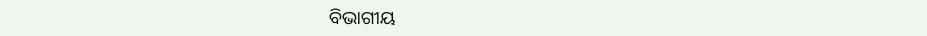ବିଭାଗୀୟ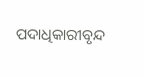ପଦାଧିକାରୀବୃନ୍ଦ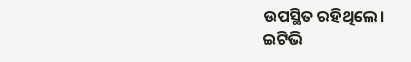ଉପସ୍ଥିତ ରହିଥିଲେ।
ଇଟିଭି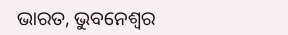ଭାରତ, ଭୁବନେଶ୍ବର